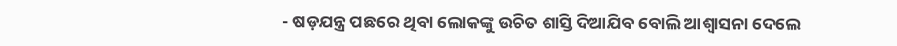- ଷଡ଼ଯନ୍ତ୍ର ପଛରେ ଥିବା ଲୋକଙ୍କୁ ଉଚିତ ଶାସ୍ତି ଦିଆଯିବ ବୋଲି ଆଶ୍ୱାସନା ଦେଲେ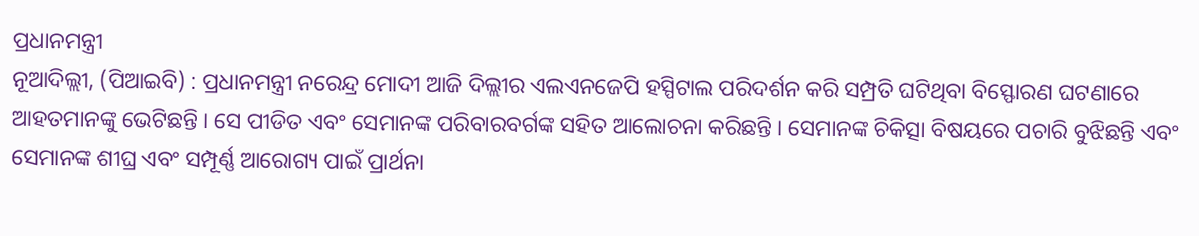ପ୍ରଧାନମନ୍ତ୍ରୀ
ନୂଆଦିଲ୍ଲୀ, (ପିଆଇବି) : ପ୍ରଧାନମନ୍ତ୍ରୀ ନରେନ୍ଦ୍ର ମୋଦୀ ଆଜି ଦିଲ୍ଲୀର ଏଲଏନଜେପି ହସ୍ପିଟାଲ ପରିଦର୍ଶନ କରି ସମ୍ପ୍ରତି ଘଟିଥିବା ବିସ୍ଫୋରଣ ଘଟଣାରେ ଆହତମାନଙ୍କୁ ଭେଟିଛନ୍ତି । ସେ ପୀଡିତ ଏବଂ ସେମାନଙ୍କ ପରିବାରବର୍ଗଙ୍କ ସହିତ ଆଲୋଚନା କରିଛନ୍ତି । ସେମାନଙ୍କ ଚିକିତ୍ସା ବିଷୟରେ ପଚାରି ବୁଝିଛନ୍ତି ଏବଂ ସେମାନଙ୍କ ଶୀଘ୍ର ଏବଂ ସମ୍ପୂର୍ଣ୍ଣ ଆରୋଗ୍ୟ ପାଇଁ ପ୍ରାର୍ଥନା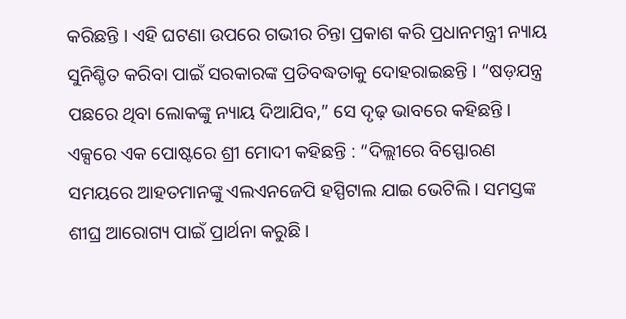କରିଛନ୍ତି । ଏହି ଘଟଣା ଉପରେ ଗଭୀର ଚିନ୍ତା ପ୍ରକାଶ କରି ପ୍ରଧାନମନ୍ତ୍ରୀ ନ୍ୟାୟ ସୁନିଶ୍ଚିତ କରିବା ପାଇଁ ସରକାରଙ୍କ ପ୍ରତିବଦ୍ଧତାକୁ ଦୋହରାଇଛନ୍ତି । “ଷଡ଼ଯନ୍ତ୍ର ପଛରେ ଥିବା ଲୋକଙ୍କୁ ନ୍ୟାୟ ଦିଆଯିବ,” ସେ ଦୃଢ଼ ଭାବରେ କହିଛନ୍ତି ।
ଏକ୍ସରେ ଏକ ପୋଷ୍ଟରେ ଶ୍ରୀ ମୋଦୀ କହିଛନ୍ତି : “ଦିଲ୍ଲୀରେ ବିସ୍ଫୋରଣ ସମୟରେ ଆହତମାନଙ୍କୁ ଏଲଏନଜେପି ହସ୍ପିଟାଲ ଯାଇ ଭେଟିଲି । ସମସ୍ତଙ୍କ ଶୀଘ୍ର ଆରୋଗ୍ୟ ପାଇଁ ପ୍ରାର୍ଥନା କରୁଛି ।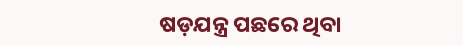ଷଡ଼ଯନ୍ତ୍ର ପଛରେ ଥିବା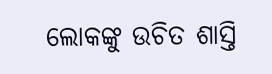ଲୋକଙ୍କୁ ଉଚିତ ଶାସ୍ତି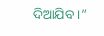ଦିଆଯିବ ।”